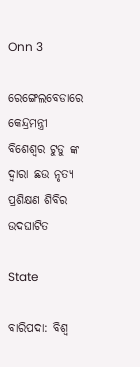Onn 3

ରେଙ୍ଗେଲବେଡାରେ କେନ୍ଦ୍ରମନ୍ତ୍ରୀ ବିଶେଶ୍ୱର ଟୁଡୁ ଙ୍କ ଦ୍ଵାରା ଛଉ ନୃତ୍ୟ ପ୍ରଶିକ୍ଷଣ ଶିବିର ଉଦଘାଟିତ

State

ବାରିପଦା: ବିଶ୍ବ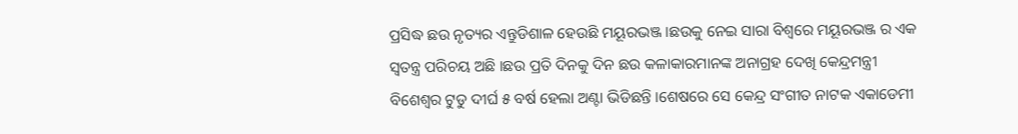ପ୍ରସିଦ୍ଧ ଛଉ ନୃତ୍ୟର ଏନ୍ତୁଡିଶାଳ‌ ହେଉଛି ମୟୂରଭଞ୍ଜ ।ଛଉକୁ ନେଇ ସାରା ବିଶ୍ଵରେ ମୟୂରଭଞ୍ଜ ର ଏକ ସ୍ଵତନ୍ତ୍ର ପରିଚୟ ଅଛି ।ଛଉ ପ୍ରତି ଦିନକୁ ଦିନ ଛଉ କଳାକାରମାନଙ୍କ ଅନାଗ୍ରହ ଦେଖି କେନ୍ଦ୍ରମନ୍ତ୍ରୀ ବିଶେଶ୍ୱର ଟୁଡୁ ଦୀର୍ଘ ୫ ବର୍ଷ ହେଲା ଅଣ୍ଟା ଭିଡିଛନ୍ତି ।ଶେଷରେ ସେ କେନ୍ଦ୍ର ସଂଗୀତ ନାଟକ ଏକାଡେମୀ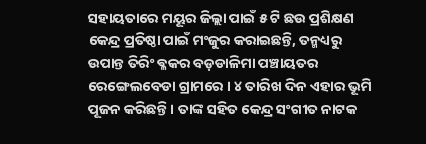ସହାୟତାରେ ମୟୂର ଜିଲ୍ଲା ପାଇଁ ୫ ଟି ଛଉ ପ୍ରଶିକ୍ଷଣ କେନ୍ଦ୍ର ପ୍ରତିଷ୍ଠା ପାଇଁ ମଂଜୁର କରାଇଛନ୍ତି, ତନ୍ମଧ୍ୟରୁ ଉପାନ୍ତ ତିରିଂ ଵ୍ଳକର ବଡ଼ଡାଳିମା ପଞ୍ଚାୟତର ରେଙ୍ଗେଲବେଡା ଗ୍ରାମରେ । ୪ ତାରିଖ ଦିନ ଏହାର ଭୂମି ପୂଜନ କରିଛନ୍ତି । ତାଙ୍କ ସହିତ କେନ୍ଦ୍ର ସଂଗୀତ ନାଟକ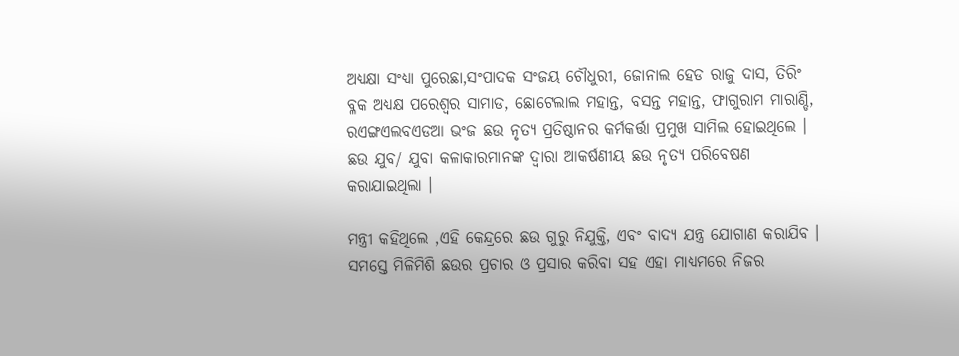ଅଧ୍ଯକ୍ଷା ସଂଧ୍ୟା ପୁରେଛା,ସଂପାଦକ ସଂଜୟ ଚୌଧୁରୀ, ଜୋନାଲ ହେଡ ରାଜୁ ଦାସ, ତିରିଂ ବ୍ଳକ ଅଧ୍ୟକ୍ଷ ପରେଶ୍ବର ସାମାଡ, ଛୋଟେଲାଲ ମହାନ୍ତ, ବସନ୍ତ ମହାନ୍ତ, ଫାଗୁରାମ ମାରାଣ୍ଡି, ରଏଙ୍ଗଏଲବଏଡଆ ଭଂଜ ଛଉ ନୃତ୍ୟ ପ୍ରତିଷ୍ଠାନର କର୍ମକର୍ତ୍ତା ପ୍ରମୁଖ ସାମିଲ ହୋଇଥିଲେ । ଛଉ ଯୁବ/ ଯୁବା କଳାକାରମାନଙ୍କ ଦ୍ଵାରା ଆକର୍ଷଣୀୟ ଛଉ ନୃତ୍ୟ ପରିବେଷଣ କରାଯାଇଥିଲା ।

ମନ୍ତ୍ରୀ କହିଥିଲେ ,ଏହି କେନ୍ଦ୍ରରେ ଛଉ ଗୁରୁ ନିଯୁକ୍ତି, ଏବଂ ବାଦ୍ୟ ଯନ୍ତ୍ର ଯୋଗାଣ କରାଯିବ । ସମସ୍ତେ ମିଳିମିଶି ଛଉର ପ୍ରଚାର ଓ ପ୍ରସାର କରିବା ସହ ଏହା ମାଧ୍ୟମରେ ନିଜର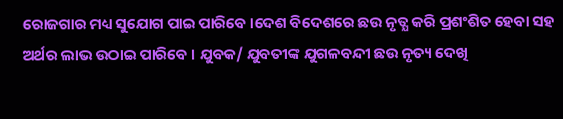ରୋଜଗାର ମଧ୍ୟ ସୁଯୋଗ ପାଇ ପାରିବେ ।ଦେଶ ବିଦେଶରେ ଛଉ ନୃତ୍ଯ କରି ପ୍ରଶଂଶିତ ହେବା ସହ ଅର୍ଥର ଲାଭ ଉଠାଇ ପାରିବେ । ଯୁବକ/ ଯୁବତୀଙ୍କ ଯୁଗଳବନ୍ଦୀ ଛଉ ନୃତ୍ୟ ଦେଖି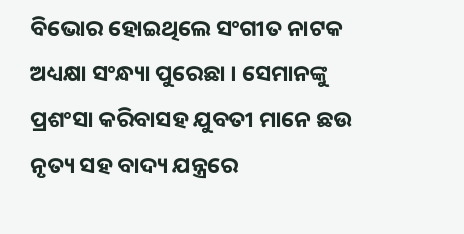ବିଭୋର ହୋଇଥିଲେ ସଂଗୀତ ନାଟକ ଅଧ୍ୟକ୍ଷା ସଂନ୍ଧ୍ୟା ପୁରେଛା । ସେମାନଙ୍କୁ ପ୍ରଶଂସା କରିବାସହ ଯୁବତୀ ମାନେ ଛଉ ନୃତ୍ୟ ସହ ବାଦ୍ୟ ଯନ୍ତ୍ରରେ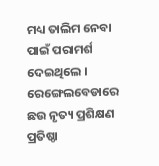ମଧ୍ୟ ତାଲିମ ନେବା ପାଇଁ ପରାମର୍ଶ ଦେଇଥିଲେ । ରେଙ୍ଗେଲବେଡାରେ ଛଉ ନୃତ୍ୟ ପ୍ରଶିକ୍ଷଣ ପ୍ରତିଷ୍ଠା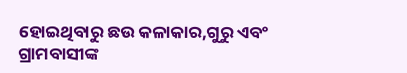ହୋଇଥିବାରୁ ଛଉ କଳାକାର,ଗୁରୁ ଏବଂ ଗ୍ରାମବାସୀଙ୍କ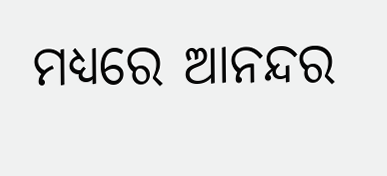ମଧ୍ୟରେ ଆନନ୍ଦର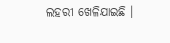ଲହରୀ ଖେଳିଯାଇଛି ।